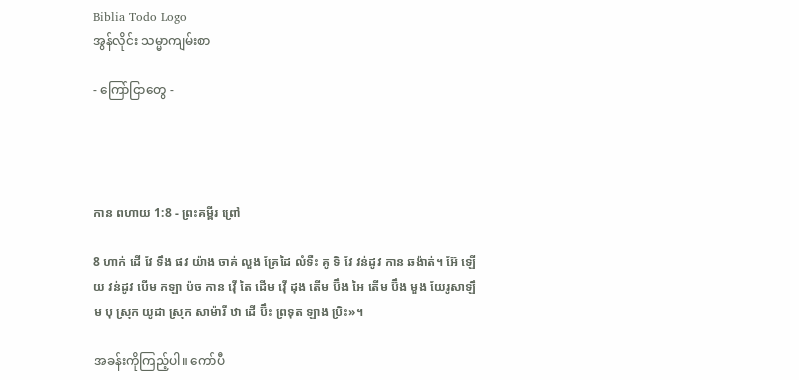Biblia Todo Logo
အွန်လိုင်း သမ္မာကျမ်းစာ

- ကြော်ငြာတွေ -




កាន ពហាយ 1:8 - ព្រះគម្ពីរ ព្រៅ

8 ហាក់ ដើ វែ ទឹង ផវ យ៉ាង ចាគ់ លួង គ្រែដៃ លំទឺះ គូ ទិ វែ វន់ដូវ កាន ឆង៉ាត់។ អ៊ែ ឡើយ វន់ដូវ បើម កឡា ប៉ច កាន វ៉ើ តៃ ដើម វ៉ើ ដុង តើម ប៊ឹង អៃ តើម ប៊ឹង មួង យែរូសាឡឹម បុ ស្រុក យូដា ស្រុក សាម៉ារី ឋា ដើ ប៊ឹះ ព្រទុត ឡាង ប្រិះ»។

အခန်းကိုကြည့်ပါ။ ကော်ပီ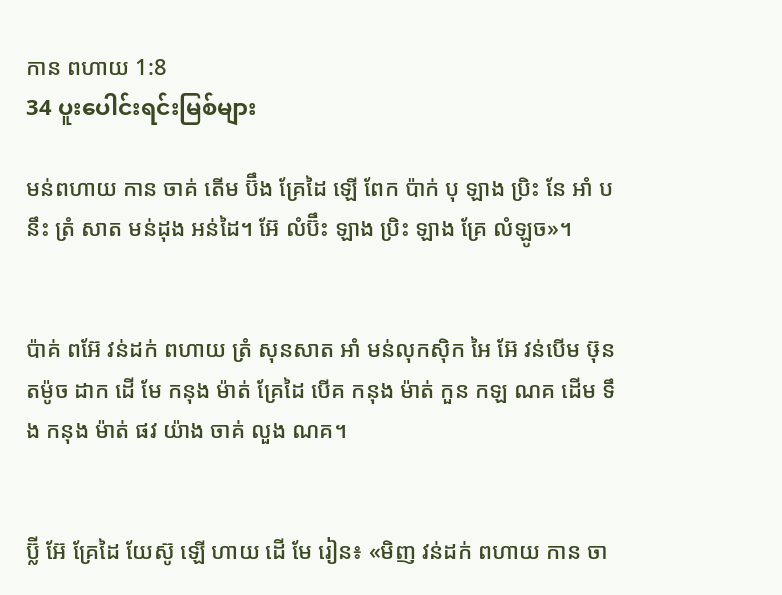កាន ពហាយ 1:8
34 ပူးပေါင်းရင်းမြစ်များ

មន់ពហាយ កាន ចាគ់ តើម ប៊ឹង គ្រែដៃ ឡើ ពែក ប៉ាក់ បុ ឡាង ប្រិះ នែ អាំ បនឹះ ត្រំ សាត មន់ដុង អន់ដៃ។ អ៊ែ លំប៊ឹះ ឡាង ប្រិះ ឡាង គ្រែ លំឡូច»។


ប៉ាគ់ ពអ៊ែ វន់ដក់ ពហាយ ត្រំ សុនសាត អាំ មន់លុកស៊ិក អៃ អ៊ែ វន់បើម ឞ៊ុន តម៉ូច ដាក ដើ មែ កនុង ម៉ាត់ គ្រែដៃ បើគ កនុង ម៉ាត់ កួន កឡ ណគ ដើម ទឹង កនុង ម៉ាត់ ផវ យ៉ាង ចាគ់ លួង ណគ។


ប៊្លី អ៊ែ គ្រែដៃ យែស៊ូ ឡើ ហាយ ដើ មែ រៀន៖ «មិញ វន់ដក់ ពហាយ កាន ចា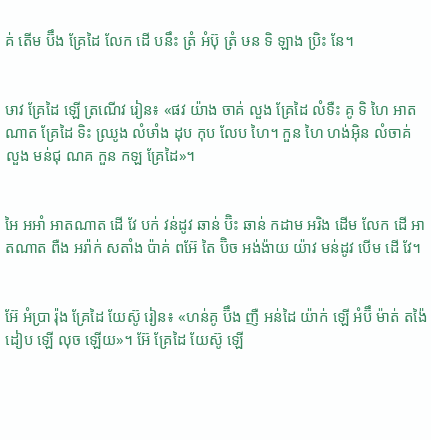គ់ តើម ប៊ឹង គ្រែដៃ លែក ដើ បនឹះ ត្រំ អំប៊ុ ត្រំ ឞន ទិ ឡាង ប្រិះ នែ។


ឞាវ គ្រែដៃ ឡើ ត្រណើវ រៀន៖ «ផវ យ៉ាង ចាគ់ លួង គ្រែដៃ លំទឺះ គូ ទិ ហៃ អាតណាត គ្រែដៃ ទិះ ឈ្រូង លំឞាំង ដុប កុប លែប ហៃ។ កួន ហៃ ហង់អ៊ិន លំចាគ់ លួង មន់ជុ ណគ កួន កឡ គ្រែដៃ»។


អៃ អអាំ អាតណាត ដើ វែ បក់ វន់ដូវ ឆាន់ ប៊ិះ ឆាន់ កដាម អរិង ដើម លែក ដើ អាតណាត ពឺង អរ៉ាក់ សតាំង ប៉ាគ់ ពអ៊ែ តៃ ប៊ិច អង់ង៉ាយ យ៉ាវ មន់ដូវ បើម ដើ វែ។


អ៊ែ អំប្រា រ៉ុង គ្រែដៃ យែស៊ូ រៀន៖ «ហន់គូ ប៊ឹង ញឺ អន់ដៃ យ៉ាក់ ឡើ អំប៊ឹ ម៉ាត់ តង៉ៃ ដៀប ឡើ លុច ឡើយ»។ អ៊ែ គ្រែដៃ យែស៊ូ ឡើ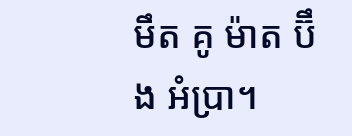មឹត គូ ម៉ាត ប៊ឹង អំប្រា។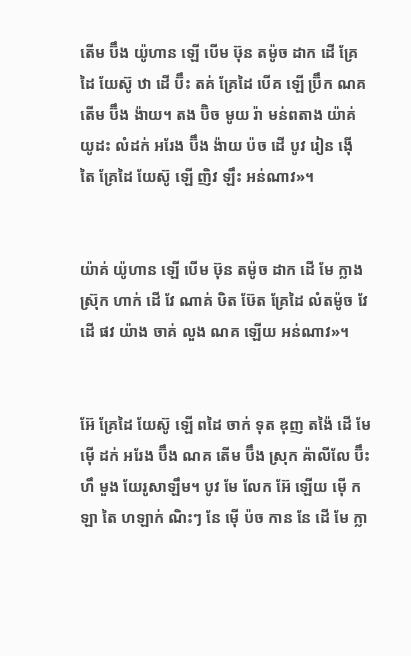តើម ប៊ឹង យ៉ូហាន ឡើ បើម ឞ៊ុន តម៉ូច ដាក ដើ គ្រែដៃ យែស៊ូ ឋា ដើ ប៊ឹះ តគ់ គ្រែដៃ បើគ ឡើ ប៊្រឹក ណគ តើម ប៊ឹង ង៉ាយ។ តង ប៊ិច មូយ រ៉ា មន់ពតាង យ៉ាគ់ យូដះ លំដក់ អរែង ប៊ឹង ង៉ាយ ប៉ច ដើ បូវ រៀន ង៉ើ តៃ គ្រែដៃ យែស៊ូ ឡើ ញិវ ឡឹះ អន់ណាវ»។


យ៉ាគ់ យ៉ូហាន ឡើ បើម ឞ៊ុន តម៉ូច ដាក ដើ មែ ក្លាង ស៊្រុក ហាក់ ដើ វែ ណាគ់ ឞិត ឞ៊ែត គ្រែដៃ លំតម៉ូច វែ ដើ ផវ យ៉ាង ចាគ់ លួង ណគ ឡើយ អន់ណាវ»។


អ៊ែ គ្រែដៃ យែស៊ូ ឡើ ពដៃ ចាក់ ទុត ឌុញ តង៉ៃ ដើ មែ ម៉ើ ដក់ អរែង ប៊ឹង ណគ តើម ប៊ឹង ស្រុក ឝ៉ាលីលែ ប៊ឹះ ហឹ មួង យែរូសាឡឹម។ បូវ មែ លែក អ៊ែ ឡើយ ម៉ើ កឡា តៃ ហឡាក់ ណិះៗ នែ ម៉ើ ប៉ច កាន នែ ដើ មែ ក្លា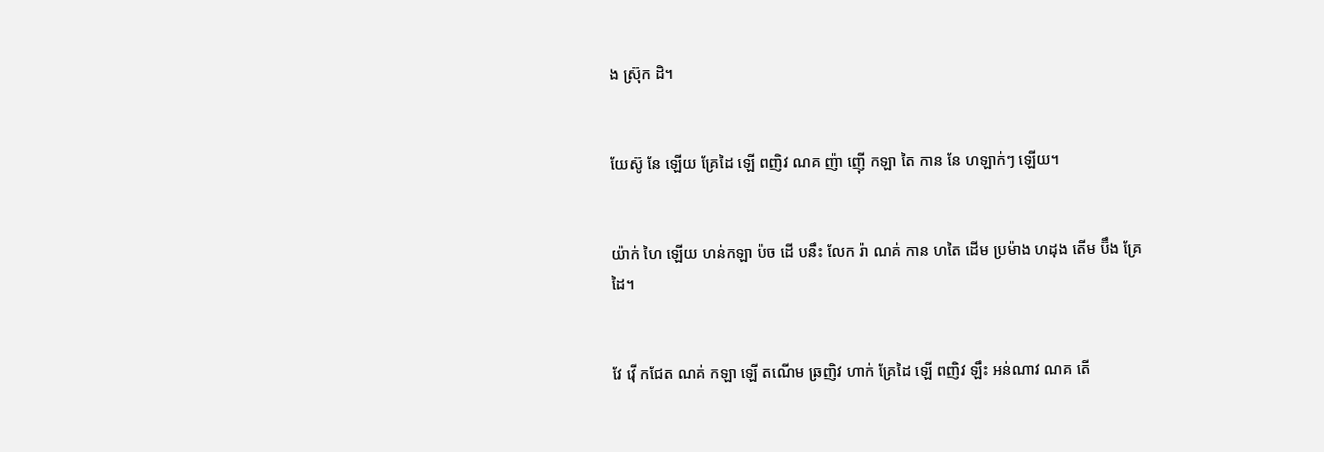ង ស្រ៊ុក ដិ។


យែស៊ូ នែ ឡើយ គ្រែដៃ ឡើ ពញិវ ណគ ញ៉ា ញ៉ើ កឡា តៃ កាន នែ ហឡាក់ៗ ឡើយ។


យ៉ាក់ ហៃ ឡើយ ហន់កឡា ប៉ច ដើ បនឹះ លែក រ៉ា ណគ់ កាន ហតៃ ដើម ប្រម៉ាង ហដុង តើម ប៊ឹង គ្រែដៃ។


វែ វ៉ើ កជែត ណគ់ កឡា ឡើ តណើម ឆ្រញិវ ហាក់ គ្រែដៃ ឡើ ពញិវ ឡឹះ អន់ណាវ ណគ តើ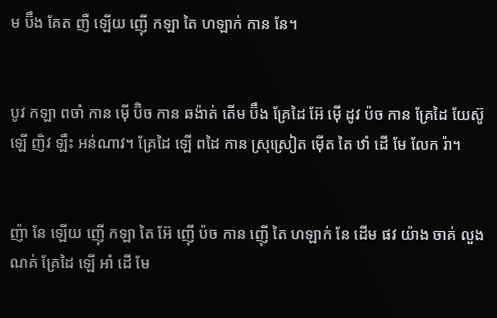ម ប៊ឹង គែត ញឺ ឡើយ ញ៉ើ កឡា តៃ ហឡាក់ កាន នែ។


បូវ កឡា ពចាំ កាន ម៉ើ ប៊ិច កាន ឆង៉ាត់ តើម ប៊ឹង គ្រែដៃ អ៊ែ ម៉ើ ដូវ ប៉ច កាន គ្រែដៃ យែស៊ូ ឡើ ញិវ ឡឹះ អន់ណាវ។ គ្រែដៃ ឡើ ពដៃ កាន ស្រុស្រៀត ម៉ើត តៃ ឋាំ ដើ មែ លែក រ៉ា។


ញ៉ា នែ ឡើយ ញ៉ើ កឡា តៃ អ៊ែ ញ៉ើ ប៉ច កាន ញ៉ើ តៃ ហឡាក់ នែ ដើម ផវ យ៉ាង ចាគ់ លួង ណគ់ គ្រែដៃ ឡើ អាំ ដើ មែ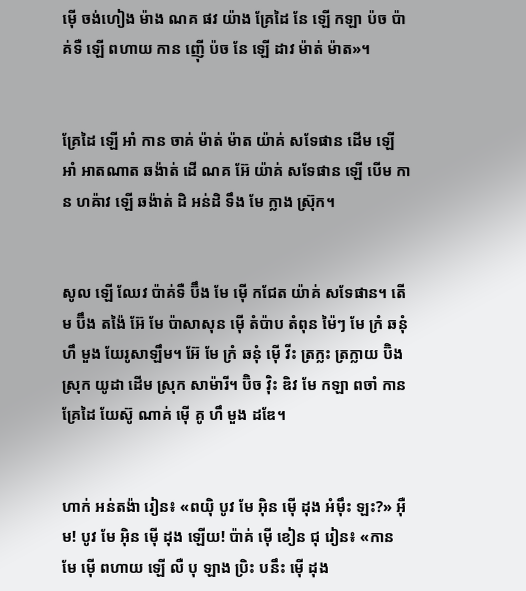ម៉ើ ចង់ហៀង ម៉ាង ណគ ផវ យ៉ាង គ្រែដៃ នែ ឡើ កឡា ប៉ច ប៉ាគ់ទឺ ឡើ ពហាយ កាន ញ៉ើ ប៉ច នែ ឡើ ដាវ ម៉ាត់ ម៉ាត»។


គ្រែដៃ ឡើ អាំ កាន ចាគ់ ម៉ាត់ ម៉ាត យ៉ាគ់ សទែផាន ដើម ឡើ អាំ អាតណាត ឆង៉ាត់ ដើ ណគ អ៊ែ យ៉ាគ់ សទែផាន ឡើ បើម កាន ហឝ៉ាវ ឡើ ឆង៉ាត់ ដិ អន់ដិ ទឹង មែ ក្លាង ស៊្រុក។


សូល ឡើ ឈែវ ប៉ាគ់ទឺ ប៊ឹង មែ ម៉ើ កជែត យ៉ាគ់ សទែផាន។ តើម ប៊ឹង តង៉ៃ អ៊ែ មែ ប៉ាសាសុន ម៉ើ តំប៉ាប តំពុន ម៉ៃៗ មែ ក្រំ ឆនុំ ហឹ មួង យែរូសាឡឹម។ អ៊ែ មែ ក្រំ ឆនុំ ម៉ើ វីះ ត្រក្លះ ត្រក្លាយ ប៊ិង ស្រុក យូដា ដើម ស្រុក សាម៉ារី។ ប៊ិច វ៉ិះ ឌិវ មែ កឡា ពចាំ កាន គ្រែដៃ យែស៊ូ ណាគ់ ម៉ើ គូ ហឹ មួង ដឌែ។


ហាក់ អន់តង៉ា រៀន៖ «ពយ៉ិ បូវ មែ អ៊ិន ម៉ើ ដុង អំម៉ឹះ ឡះ?» អ៊ឺម! បូវ មែ អ៊ិន ម៉ើ ដុង ឡើយ! ប៉ាគ់ ម៉ើ ខៀន ជុ រៀន៖ «កាន មែ ម៉ើ ពហាយ ឡើ លឺ បុ ឡាង ប្រិះ បនឹះ ម៉ើ ដុង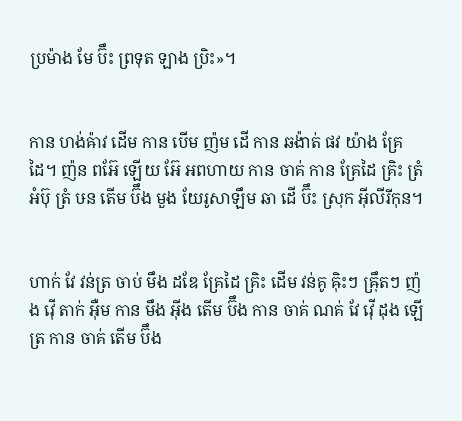ប្រម៉ាង មែ ប៊ឹះ ព្រទុត ឡាង ប្រិះ»។


កាន ហង់ឝ៉ាវ ដើម កាន បើម ញ៉ម ដើ កាន ឆង៉ាត់ ផវ យ៉ាង គ្រែដៃ។ ញ៉ន ពអ៊ែ ឡើយ អ៊ែ អពហាយ កាន ចាគ់ កាន គ្រែដៃ គ្រិះ ត្រំ អំប៊ុ ត្រំ ឞន តើម ប៊ឹង មួង យែរូសាឡឹម ឆា ដើ ប៊ឹះ ស្រុក អ៊ីលីរីកុន។


ហាក់ វែ វន់ត្រ ចាប់ មឹង ដឌែ គ្រែដៃ គ្រិះ ដើម វន់គូ ឝ៉ិះៗ ឝ៉្រឹតៗ ញ៉ង វ៉ើ តាក់ អ៊ឺម កាន មឹង អ៊ីង តើម ប៊ឹង កាន ចាគ់ ណគ់ វែ វ៉ើ ដុង ឡើ ត្រ កាន ចាគ់ តើម ប៊ឹង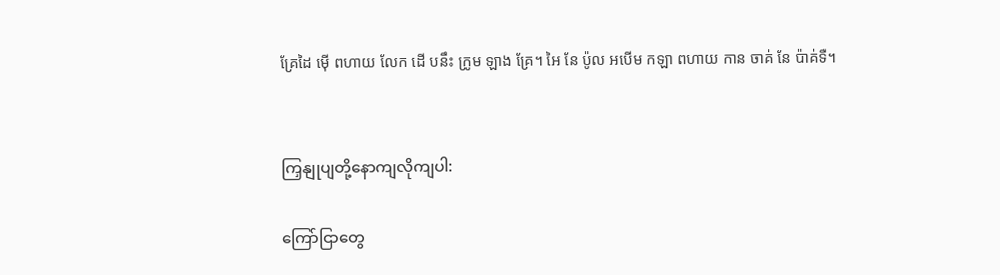គ្រែដៃ ម៉ើ ពហាយ លែក ដើ បនឹះ ក្រូម ឡាង គ្រែ។ អៃ នែ ប៉ូល អបើម កឡា ពហាយ កាន ចាគ់ នែ ប៉ាគ់ទឺ។


ကြှနျုပျတို့နောကျလိုကျပါ:

ကြော်ငြာတွေ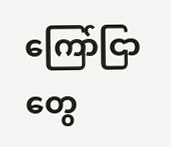ကြော်ငြာတွေ